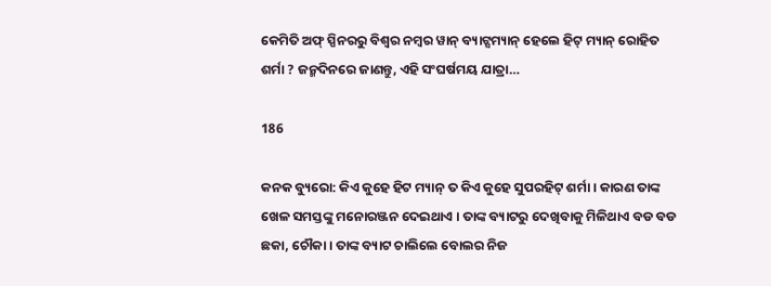କେମିତି ଅଫ୍ ସ୍ପିନରରୁ ବିଶ୍ୱର ନମ୍ବର ୱାନ୍ ବ୍ୟାଟ୍ସମ୍ୟାନ୍ ହେଲେ ହିଟ୍ ମ୍ୟାନ୍ ରୋହିତ ଶର୍ମା ? ଜନ୍ମଦିନରେ ଜାଣନ୍ତୁ, ଏହି ସଂଘର୍ଷମୟ ଯାତ୍ରା…

186

କନକ ବ୍ୟୁରୋ: କିଏ କୁହେ ହିଟ ମ୍ୟାନ୍ ତ କିଏ କୁହେ ସୁପରହିଟ୍ ଶର୍ମା । କାରଣ ତାଙ୍କ ଖେଳ ସମସ୍ତଙ୍କୁ ମନୋରଞ୍ଜନ ଦେଇଥାଏ । ତାଙ୍କ ବ୍ୟାଟରୁ ଦେଖିବାକୁ ମିଳିଥାଏ ବଡ ବଡ ଛକା, ଚୌକା । ତାଙ୍କ ବ୍ୟାଟ ଚାଲିଲେ ବୋଲର ନିଜ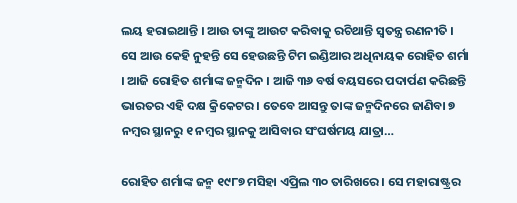ଲୟ ହରାଇଥାନ୍ତି । ଆଉ ତାଙ୍କୁ ଆଉଟ କରିବାକୁ ରଚିଥାନ୍ତି ସ୍ୱତନ୍ତ୍ର ରଣନୀତି । ସେ ଆଉ କେହି ନୁହନ୍ତି ସେ ହେଉଛନ୍ତି ଟିମ ଇଣ୍ଡିଆର ଅଧିନାୟକ ରୋହିତ ଶର୍ମା । ଆଜି ରୋହିତ ଶର୍ମାଙ୍କ ଜନ୍ମଦିନ । ଆଜି ୩୬ ବର୍ଷ ବୟସରେ ପଦାର୍ପଣ କରିଛନ୍ତି ଭାରତର ଏହି ଦକ୍ଷ କ୍ରିକେଟର । ତେବେ ଆସନ୍ତୁ ତାଙ୍କ ଜନ୍ମଦିନରେ ଜାଣିବା ୭ ନମ୍ବର ସ୍ଥାନରୁ ୧ ନମ୍ବର ସ୍ଥାନକୁ ଆସିବାର ସଂଘର୍ଷମୟ ଯାତ୍ରା…

ରୋହିତ ଶର୍ମାଙ୍କ ଜନ୍ମ ୧୯୮୭ ମସିହା ଏପ୍ରିଲ ୩୦ ତାରିଖରେ । ସେ ମହାରାଷ୍ଟ୍ରର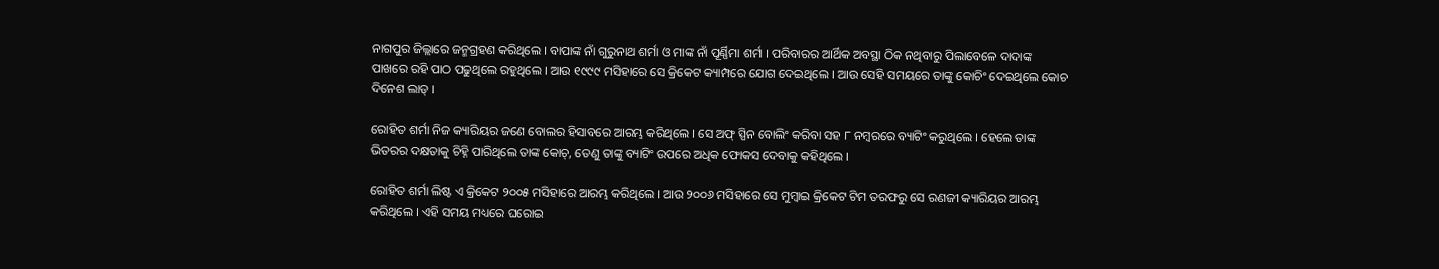ନାଗପୁର ଜିଲ୍ଲାରେ ଜନ୍ମଗ୍ରହଣ କରିଥିଲେ । ବାପାଙ୍କ ନାଁ ଗୁରୁନାଥ ଶର୍ମା ଓ ମାଙ୍କ ନାଁ ପୂର୍ଣ୍ଣିମା ଶର୍ମା । ପରିବାରର ଆର୍ଥିକ ଅବସ୍ଥା ଠିକ ନଥିବାରୁ ପିଲାବେଳେ ଦାଦାଙ୍କ ପାଖରେ ରହି ପାଠ ପଢୁଥିଲେ ରହୁଥିଲେ । ଆଉ ୧୯୯୯ ମସିହାରେ ସେ କ୍ରିକେଟ କ୍ୟାମ୍ପରେ ଯୋଗ ଦେଇଥିଲେ । ଆଉ ସେହି ସମୟରେ ତାଙ୍କୁ କୋଚିଂ ଦେଇଥିଲେ କୋଚ ଦିନେଶ ଲାଡ୍ ।

ରୋହିତ ଶର୍ମା ନିଜ କ୍ୟାରିୟର ଜଣେ ବୋଲର ହିସାବରେ ଆରମ୍ଭ କରିଥିଲେ । ସେ ଅଫ୍ ସ୍ପିନ ବୋଲିଂ କରିବା ସହ ୮ ନମ୍ବରରେ ବ୍ୟାଟିଂ କରୁଥିଲେ । ହେଲେ ତାଙ୍କ ଭିତରର ଦକ୍ଷତାକୁ ଚିହ୍ନି ପାରିଥିଲେ ତାଙ୍କ କୋଚ୍, ତେଣୁ ତାଙ୍କୁ ବ୍ୟାଟିଂ ଉପରେ ଅଧିକ ଫୋକସ ଦେବାକୁ କହିଥିଲେ ।

ରୋହିତ ଶର୍ମା ଲିଷ୍ଟ ଏ କ୍ରିକେଟ ୨୦୦୫ ମସିହାରେ ଆରମ୍ଭ କରିଥିଲେ । ଆଉ ୨୦୦୬ ମସିହାରେ ସେ ମୁମ୍ବାଇ କ୍ରିକେଟ ଟିମ ତରଫରୁ ସେ ରଣଜୀ କ୍ୟାରିୟର ଆରମ୍ଭ କରିଥିଲେ । ଏହି ସମୟ ମଧ୍ୟରେ ଘରୋଇ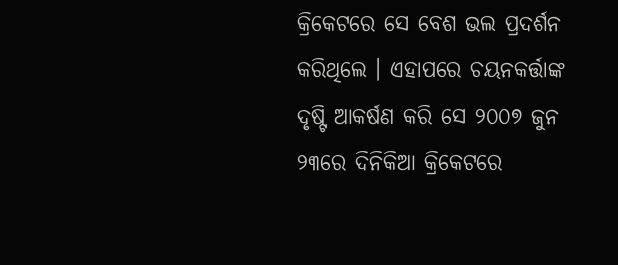କ୍ରିକେଟରେ ସେ ବେଶ ଭଲ ପ୍ରଦର୍ଶନ କରିଥିଲେ । ଏହାପରେ ଚୟନକର୍ତ୍ତାଙ୍କ ଦୃଷ୍ଟି ଆକର୍ଷଣ କରି ସେ ୨୦୦୭ ଜୁନ ୨୩ରେ ଦିନିକିଆ କ୍ରିକେଟରେ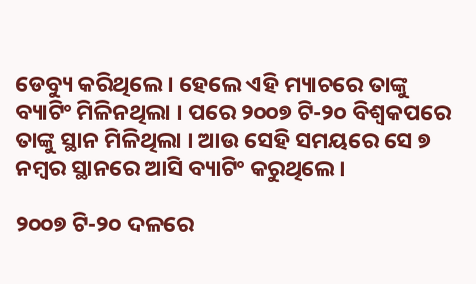ଡେବ୍ୟୁ କରିଥିଲେ । ହେଲେ ଏହି ମ୍ୟାଚରେ ତାଙ୍କୁ ବ୍ୟାଟିଂ ମିଳିନଥିଲା । ପରେ ୨୦୦୭ ଟି-୨୦ ବିଶ୍ୱକପରେ ତାଙ୍କୁ ସ୍ଥାନ ମିଳିଥିଲା । ଆଉ ସେହି ସମୟରେ ସେ ୭ ନମ୍ବର ସ୍ଥାନରେ ଆସି ବ୍ୟାଟିଂ କରୁଥିଲେ ।

୨୦୦୭ ଟି-୨୦ ଦଳରେ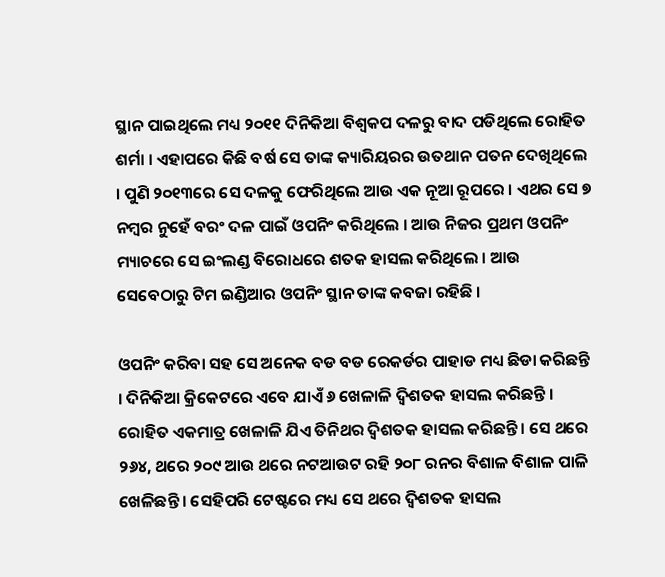ସ୍ଥାନ ପାଇଥିଲେ ମଧ୍ୟ ୨୦୧୧ ଦିନିକିଆ ବିଶ୍ୱକପ ଦଳରୁ ବାଦ ପଡିଥିଲେ ରୋହିତ ଶର୍ମା । ଏହାପରେ କିଛି ବର୍ଷ ସେ ତାଙ୍କ କ୍ୟାରିୟରର ଉତଥାନ ପତନ ଦେଖିଥିଲେ । ପୁଣି ୨୦୧୩ରେ ସେ ଦଳକୁ ଫେରିଥିଲେ ଆଉ ଏକ ନୂଆ ରୂପରେ । ଏଥର ସେ ୭ ନମ୍ବର ନୁହେଁ ବରଂ ଦଳ ପାଇଁ ଓପନିଂ କରିଥିଲେ । ଆଉ ନିଜର ପ୍ରଥମ ଓପନିଂ ମ୍ୟାଚରେ ସେ ଇଂଲଣ୍ଡ ବିରୋଧରେ ଶତକ ହାସଲ କରିଥିଲେ । ଆଉ ସେବେଠାରୁ ଟିମ ଇଣ୍ଡିଆର ଓପନିଂ ସ୍ଥାନ ତାଙ୍କ କବଜା ରହିଛି ।

ଓପନିଂ କରିବା ସହ ସେ ଅନେକ ବଡ ବଡ ରେକର୍ଡର ପାହାଡ ମଧ୍ୟ ଛିଡା କରିଛନ୍ତି । ଦିନିକିଆ କ୍ରିକେଟରେ ଏବେ ଯାଏଁ ୬ ଖେଳାଳି ଦ୍ୱିଶତକ ହାସଲ କରିଛନ୍ତି । ରୋହିତ ଏକମାତ୍ର ଖେଳାଳି ଯିଏ ତିନିଥର ଦ୍ୱିଶତକ ହାସଲ କରିଛନ୍ତି । ସେ ଥରେ ୨୬୪, ଥରେ ୨୦୯ ଆଉ ଥରେ ନଟଆଉଟ ରହି ୨୦୮ ରନର ବିଶାଳ ବିଶାଳ ପାଳି ଖେଳିଛନ୍ତି । ସେହିପରି ଟେଷ୍ଟରେ ମଧ୍ୟ ସେ ଥରେ ଦ୍ୱିଶତକ ହାସଲ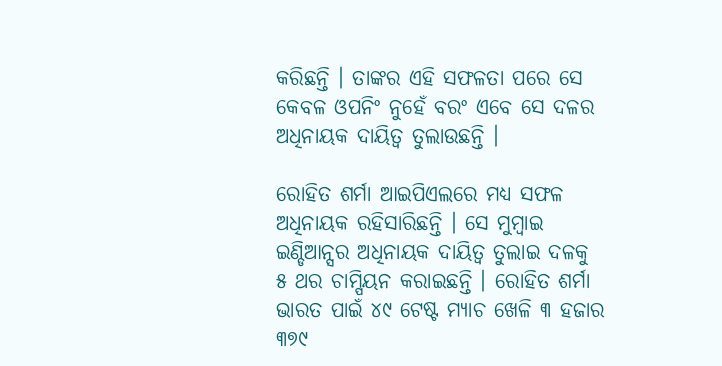କରିଛନ୍ତି । ତାଙ୍କର ଏହି ସଫଳତା ପରେ ସେ କେବଳ ଓପନିଂ ନୁହେଁ ବରଂ ଏବେ ସେ ଦଳର ଅଧିନାୟକ ଦାୟିତ୍ୱ ତୁଲାଉଛନ୍ତି ।

ରୋହିତ ଶର୍ମା ଆଇପିଏଲରେ ମଧ୍ୟ ସଫଳ ଅଧିନାୟକ ରହିସାରିଛନ୍ତି । ସେ ମୁମ୍ବାଇ ଇଣ୍ଡିଆନ୍ସର ଅଧିନାୟକ ଦାୟିତ୍ୱ ତୁଲାଇ ଦଳକୁ ୫ ଥର ଚାମ୍ପିୟନ କରାଇଛନ୍ତି । ରୋହିତ ଶର୍ମା ଭାରତ ପାଇଁ ୪୯ ଟେଷ୍ଟ ମ୍ୟାଚ ଖେଳି ୩ ହଜାର ୩୭୯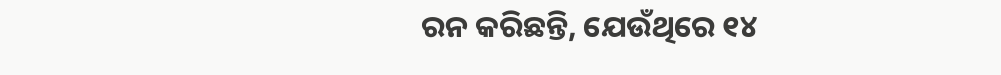ରନ କରିଛନ୍ତି, ଯେଉଁଥିରେ ୧୪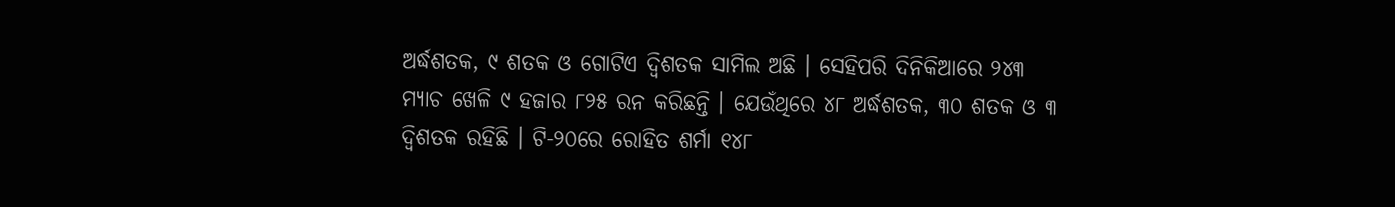ଅର୍ଦ୍ଧଶତକ, ୯ ଶତକ ଓ ଗୋଟିଏ ଦ୍ୱିଶତକ ସାମିଲ ଅଛି । ସେହିପରି ଦିନିକିଆରେ ୨୪୩ ମ୍ୟାଚ ଖେଳି ୯ ହଜାର ୮୨୫ ରନ କରିଛନ୍ତି । ଯେଉଁଥିରେ ୪୮ ଅର୍ଦ୍ଧଶତକ, ୩୦ ଶତକ ଓ ୩ ଦ୍ୱିଶତକ ରହିଛି । ଟି-୨୦ରେ ରୋହିତ ଶର୍ମା ୧୪୮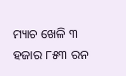ମ୍ୟାଚ ଖେଳି ୩ ହଜାର ୮୫୩ ରନ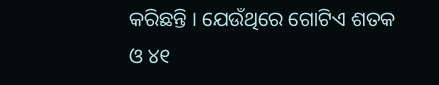କରିଛନ୍ତି । ଯେଉଁଥିରେ ଗୋଟିଏ ଶତକ ଓ ୪୧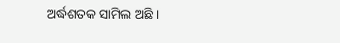ଅର୍ଦ୍ଧଶତକ ସାମିଲ ଅଛି ।